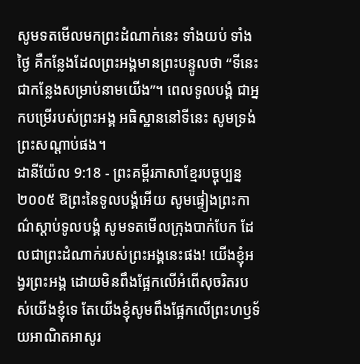សូមទតមើលមកព្រះដំណាក់នេះ ទាំងយប់ ទាំងថ្ងៃ គឺកន្លែងដែលព្រះអង្គមានព្រះបន្ទូលថា “ទីនេះជាកន្លែងសម្រាប់នាមយើង”។ ពេលទូលបង្គំ ជាអ្នកបម្រើរបស់ព្រះអង្គ អធិស្ឋាននៅទីនេះ សូមទ្រង់ព្រះសណ្ដាប់ផង។
ដានីយ៉ែល 9:18 - ព្រះគម្ពីរភាសាខ្មែរបច្ចុប្បន្ន ២០០៥ ឱព្រះនៃទូលបង្គំអើយ សូមផ្ទៀងព្រះកាណ៌ស្ដាប់ទូលបង្គំ សូមទតមើលក្រុងបាក់បែក ដែលជាព្រះដំណាក់របស់ព្រះអង្គនេះផង! យើងខ្ញុំអង្វរព្រះអង្គ ដោយមិនពឹងផ្អែកលើអំពើសុចរិតរបស់យើងខ្ញុំទេ តែយើងខ្ញុំសូមពឹងផ្អែកលើព្រះហឫទ័យអាណិតអាសូរ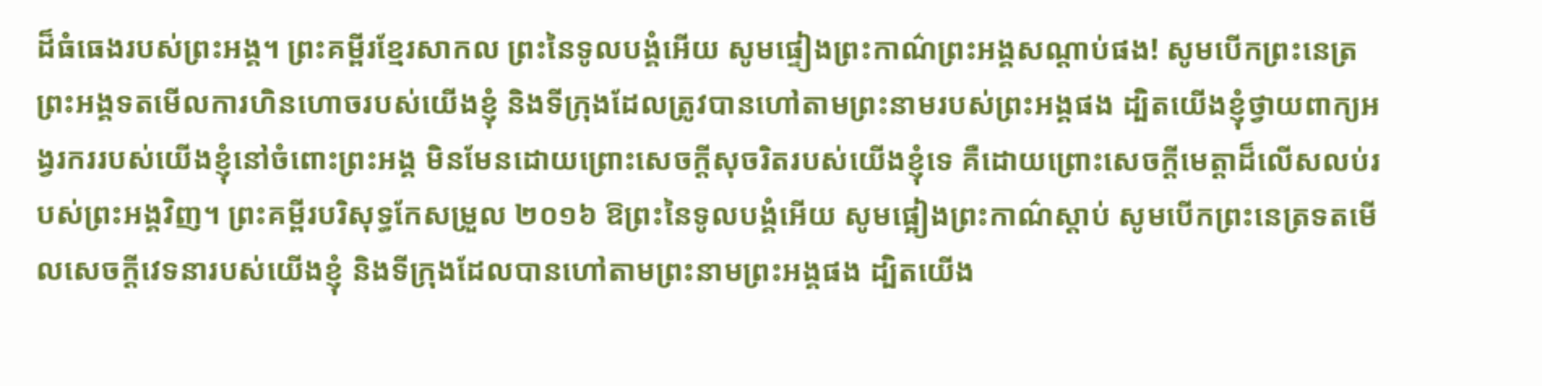ដ៏ធំធេងរបស់ព្រះអង្គ។ ព្រះគម្ពីរខ្មែរសាកល ព្រះនៃទូលបង្គំអើយ សូមផ្ទៀងព្រះកាណ៌ព្រះអង្គសណ្ដាប់ផង! សូមបើកព្រះនេត្រព្រះអង្គទតមើលការហិនហោចរបស់យើងខ្ញុំ និងទីក្រុងដែលត្រូវបានហៅតាមព្រះនាមរបស់ព្រះអង្គផង ដ្បិតយើងខ្ញុំថ្វាយពាក្យអង្វរកររបស់យើងខ្ញុំនៅចំពោះព្រះអង្គ មិនមែនដោយព្រោះសេចក្ដីសុចរិតរបស់យើងខ្ញុំទេ គឺដោយព្រោះសេចក្ដីមេត្តាដ៏លើសលប់របស់ព្រះអង្គវិញ។ ព្រះគម្ពីរបរិសុទ្ធកែសម្រួល ២០១៦ ឱព្រះនៃទូលបង្គំអើយ សូមផ្អៀងព្រះកាណ៌ស្តាប់ សូមបើកព្រះនេត្រទតមើលសេចក្ដីវេទនារបស់យើងខ្ញុំ និងទីក្រុងដែលបានហៅតាមព្រះនាមព្រះអង្គផង ដ្បិតយើង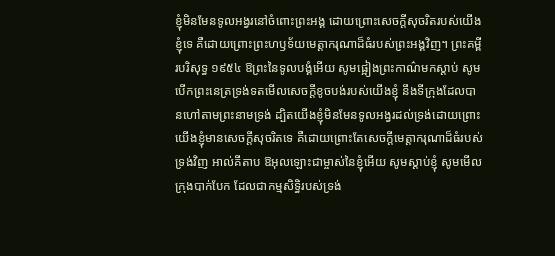ខ្ញុំមិនមែនទូលអង្វរនៅចំពោះព្រះអង្គ ដោយព្រោះសេចក្ដីសុចរិតរបស់យើងខ្ញុំទេ គឺដោយព្រោះព្រះហឫទ័យមេត្តាករុណាដ៏ធំរបស់ព្រះអង្គវិញ។ ព្រះគម្ពីរបរិសុទ្ធ ១៩៥៤ ឱព្រះនៃទូលបង្គំអើយ សូមផ្អៀងព្រះកាណ៌មកស្តាប់ សូមបើកព្រះនេត្រទ្រង់ទតមើលសេចក្ដីខូចបង់របស់យើងខ្ញុំ នឹងទីក្រុងដែលបានហៅតាមព្រះនាមទ្រង់ ដ្បិតយើងខ្ញុំមិនមែនទូលអង្វរដល់ទ្រង់ដោយព្រោះយើងខ្ញុំមានសេចក្ដីសុចរិតទេ គឺដោយព្រោះតែសេចក្ដីមេត្តាករុណាដ៏ធំរបស់ទ្រង់វិញ អាល់គីតាប ឱអុលឡោះជាម្ចាស់នៃខ្ញុំអើយ សូមស្ដាប់ខ្ញុំ សូមមើលក្រុងបាក់បែក ដែលជាកម្មសិទ្ធិរបស់ទ្រង់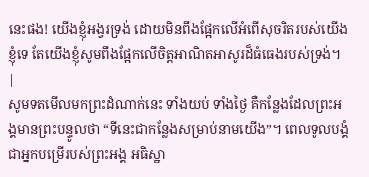នេះផង! យើងខ្ញុំអង្វរទ្រង់ ដោយមិនពឹងផ្អែកលើអំពើសុចរិតរបស់យើងខ្ញុំទេ តែយើងខ្ញុំសូមពឹងផ្អែកលើចិត្តអាណិតអាសូរដ៏ធំធេងរបស់ទ្រង់។ |
សូមទតមើលមកព្រះដំណាក់នេះ ទាំងយប់ ទាំងថ្ងៃ គឺកន្លែងដែលព្រះអង្គមានព្រះបន្ទូលថា “ទីនេះជាកន្លែងសម្រាប់នាមយើង”។ ពេលទូលបង្គំ ជាអ្នកបម្រើរបស់ព្រះអង្គ អធិស្ឋា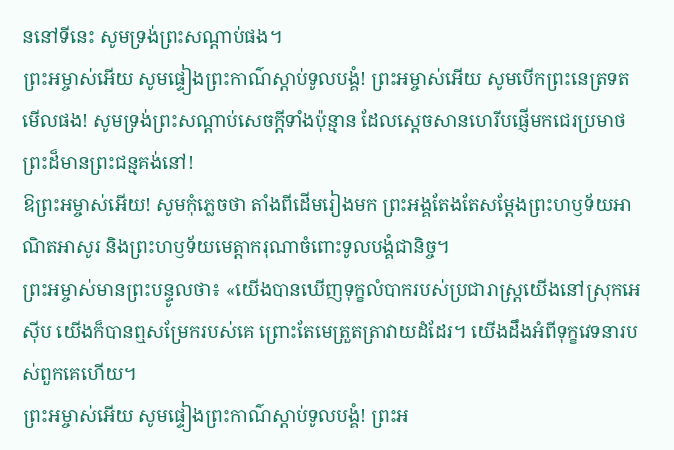ននៅទីនេះ សូមទ្រង់ព្រះសណ្ដាប់ផង។
ព្រះអម្ចាស់អើយ សូមផ្ទៀងព្រះកាណ៌ស្ដាប់ទូលបង្គំ! ព្រះអម្ចាស់អើយ សូមបើកព្រះនេត្រទតមើលផង! សូមទ្រង់ព្រះសណ្ដាប់សេចក្ដីទាំងប៉ុន្មាន ដែលស្ដេចសានហេរីបផ្ញើមកជេរប្រមាថព្រះដ៏មានព្រះជន្មគង់នៅ!
ឱព្រះអម្ចាស់អើយ! សូមកុំភ្លេចថា តាំងពីដើមរៀងមក ព្រះអង្គតែងតែសម្តែងព្រះហឫទ័យអាណិតអាសូរ និងព្រះហឫទ័យមេត្តាករុណាចំពោះទូលបង្គំជានិច្ច។
ព្រះអម្ចាស់មានព្រះបន្ទូលថា៖ «យើងបានឃើញទុក្ខលំបាករបស់ប្រជារាស្ត្រយើងនៅស្រុកអេស៊ីប យើងក៏បានឮសម្រែករបស់គេ ព្រោះតែមេត្រួតត្រាវាយដំដែរ។ យើងដឹងអំពីទុក្ខវេទនារបស់ពួកគេហើយ។
ព្រះអម្ចាស់អើយ សូមផ្ទៀងព្រះកាណ៌ស្ដាប់ទូលបង្គំ! ព្រះអ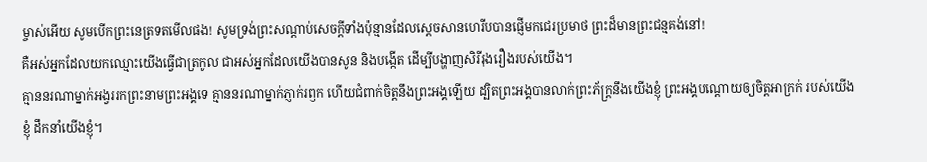ម្ចាស់អើយ សូមបើកព្រះនេត្រទតមើលផង! សូមទ្រង់ព្រះសណ្ដាប់សេចក្ដីទាំងប៉ុន្មានដែលស្ដេចសានហេរីបបានផ្ញើមកជេរប្រមាថ ព្រះដ៏មានព្រះជន្មគង់នៅ!
គឺអស់អ្នកដែលយកឈ្មោះយើងធ្វើជាត្រកូល ជាអស់អ្នកដែលយើងបានសូន និងបង្កើត ដើម្បីបង្ហាញសិរីរុងរឿងរបស់យើង។
គ្មាននរណាម្នាក់អង្វររកព្រះនាមព្រះអង្គទេ គ្មាននរណាម្នាក់ភ្ញាក់រឭក ហើយជំពាក់ចិត្តនឹងព្រះអង្គឡើយ ដ្បិតព្រះអង្គបានលាក់ព្រះភ័ក្ត្រនឹងយើងខ្ញុំ ព្រះអង្គបណ្ដោយឲ្យចិត្តអាក្រក់ របស់យើងខ្ញុំ ដឹកនាំយើងខ្ញុំ។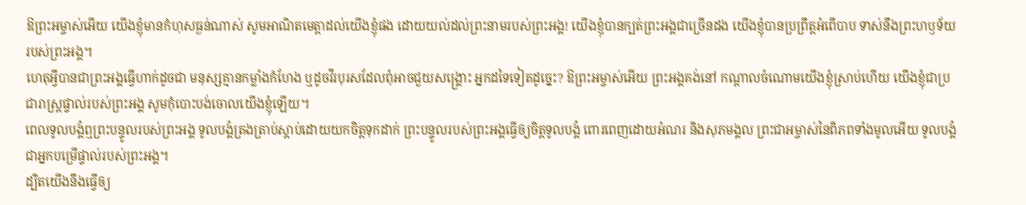ឱព្រះអម្ចាស់អើយ យើងខ្ញុំមានកំហុសធ្ងន់ណាស់ សូមអាណិតមេត្តាដល់យើងខ្ញុំផង ដោយយល់ដល់ព្រះនាមរបស់ព្រះអង្គ! យើងខ្ញុំបានក្បត់ព្រះអង្គជាច្រើនដង យើងខ្ញុំបានប្រព្រឹត្តអំពើបាប ទាស់នឹងព្រះហឫទ័យរបស់ព្រះអង្គ។
ហេតុអ្វីបានជាព្រះអង្គធ្វើហាក់ដូចជា មនុស្សគ្មានកម្លាំងកំហែង ឬដូចវីរបុរសដែលពុំអាចជួយសង្គ្រោះ អ្នកដទៃទៀតដូច្នេះ? ឱព្រះអម្ចាស់អើយ ព្រះអង្គគង់នៅ កណ្ដាលចំណោមយើងខ្ញុំស្រាប់ហើយ យើងខ្ញុំជាប្រជារាស្ត្រផ្ទាល់របស់ព្រះអង្គ សូមកុំបោះបង់ចោលយើងខ្ញុំឡើយ។
ពេលទូលបង្គំឮព្រះបន្ទូលរបស់ព្រះអង្គ ទូលបង្គំត្រងត្រាប់ស្ដាប់ដោយយកចិត្តទុកដាក់ ព្រះបន្ទូលរបស់ព្រះអង្គធ្វើឲ្យចិត្តទូលបង្គំ ពោរពេញដោយអំណរ និងសុភមង្គល ព្រះជាអម្ចាស់នៃពិភពទាំងមូលអើយ ទូលបង្គំជាអ្នកបម្រើផ្ទាល់របស់ព្រះអង្គ។
ដ្បិតយើងនឹងធ្វើឲ្យ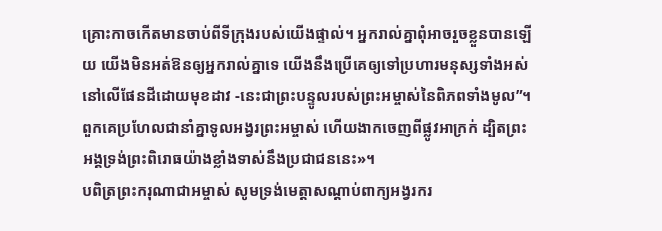គ្រោះកាចកើតមានចាប់ពីទីក្រុងរបស់យើងផ្ទាល់។ អ្នករាល់គ្នាពុំអាចរួចខ្លួនបានឡើយ យើងមិនអត់ឱនឲ្យអ្នករាល់គ្នាទេ យើងនឹងប្រើគេឲ្យទៅប្រហារមនុស្សទាំងអស់នៅលើផែនដីដោយមុខដាវ -នេះជាព្រះបន្ទូលរបស់ព្រះអម្ចាស់នៃពិភពទាំងមូល”។
ពួកគេប្រហែលជានាំគ្នាទូលអង្វរព្រះអម្ចាស់ ហើយងាកចេញពីផ្លូវអាក្រក់ ដ្បិតព្រះអង្គទ្រង់ព្រះពិរោធយ៉ាងខ្លាំងទាស់នឹងប្រជាជននេះ»។
បពិត្រព្រះករុណាជាអម្ចាស់ សូមទ្រង់មេត្តាសណ្ដាប់ពាក្យអង្វរករ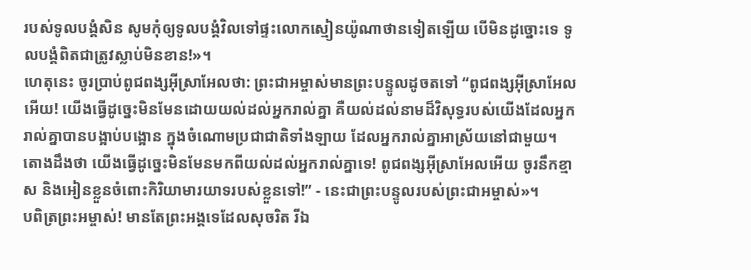របស់ទូលបង្គំសិន សូមកុំឲ្យទូលបង្គំវិលទៅផ្ទះលោកស្មៀនយ៉ូណាថានទៀតឡើយ បើមិនដូច្នោះទេ ទូលបង្គំពិតជាត្រូវស្លាប់មិនខាន!»។
ហេតុនេះ ចូរប្រាប់ពូជពង្សអ៊ីស្រាអែលថា: ព្រះជាអម្ចាស់មានព្រះបន្ទូលដូចតទៅ “ពូជពង្សអ៊ីស្រាអែលអើយ! យើងធ្វើដូច្នេះមិនមែនដោយយល់ដល់អ្នករាល់គ្នា គឺយល់ដល់នាមដ៏វិសុទ្ធរបស់យើងដែលអ្នករាល់គ្នាបានបង្អាប់បង្អោន ក្នុងចំណោមប្រជាជាតិទាំងឡាយ ដែលអ្នករាល់គ្នាអាស្រ័យនៅជាមួយ។
តោងដឹងថា យើងធ្វើដូច្នេះមិនមែនមកពីយល់ដល់អ្នករាល់គ្នាទេ! ពូជពង្សអ៊ីស្រាអែលអើយ ចូរនឹកខ្មាស និងអៀនខ្លួនចំពោះកិរិយាមារយាទរបស់ខ្លួនទៅ!” - នេះជាព្រះបន្ទូលរបស់ព្រះជាអម្ចាស់»។
បពិត្រព្រះអម្ចាស់! មានតែព្រះអង្គទេដែលសុចរិត រីឯ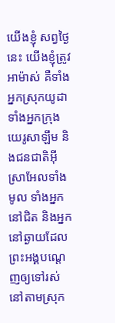យើងខ្ញុំ សព្វថ្ងៃនេះ យើងខ្ញុំត្រូវអាម៉ាស់ គឺទាំងអ្នកស្រុកយូដា ទាំងអ្នកក្រុងយេរូសាឡឹម និងជនជាតិអ៊ីស្រាអែលទាំងមូល ទាំងអ្នកនៅជិត និងអ្នកនៅឆ្ងាយដែលព្រះអង្គបណ្ដេញឲ្យទៅរស់នៅតាមស្រុក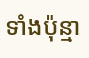ទាំងប៉ុន្មា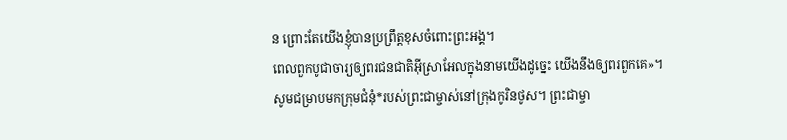ន ព្រោះតែយើងខ្ញុំបានប្រព្រឹត្តខុសចំពោះព្រះអង្គ។
ពេលពួកបូជាចារ្យឲ្យពរជនជាតិអ៊ីស្រាអែលក្នុងនាមយើងដូច្នេះ យើងនឹងឲ្យពរពួកគេ»។
សូមជម្រាបមកក្រុមជំនុំ*របស់ព្រះជាម្ចាស់នៅក្រុងកូរិនថូស។ ព្រះជាម្ចា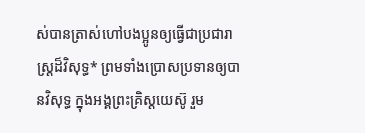ស់បានត្រាស់ហៅបងប្អូនឲ្យធ្វើជាប្រជារាស្ដ្រដ៏វិសុទ្ធ* ព្រមទាំងប្រោសប្រទានឲ្យបានវិសុទ្ធ ក្នុងអង្គព្រះគ្រិស្តយេស៊ូ រួម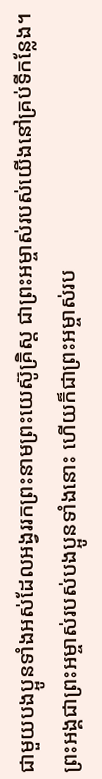ជាមួយបងប្អូនទាំងអស់ដែលអង្វររកព្រះនាមព្រះយេស៊ូគ្រិស្ត ជាព្រះអម្ចាស់របស់យើងនៅគ្រប់ទីកន្លែង។ ព្រះអង្គជាព្រះអម្ចាស់របស់បងប្អូនទាំងនោះ ហើយក៏ជាព្រះអម្ចាស់រប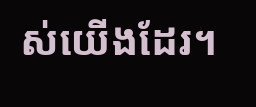ស់យើងដែរ។